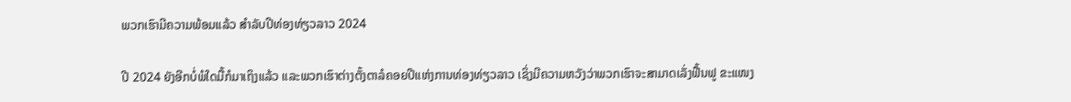ພວກເຮົາມີຄວາມພ້ອມແລ້ວ ສຳລັບປີທ່ອງທ່ຽວລາວ 2024

ປີ 2024 ຍັງອີກບໍ່ພໍໃດມື້ກໍມາເຖິງແລ້ວ ແລະພວກເຮົາຕ່າງຕັ້ງຕາລໍຄອຍປີແຫ່ງການທ່ອງທ່ຽວລາວ ເຊິ່ງມີຄວາມຫວັງວ່າພວກເຮົາຈະສາມາດເລັ່ງຟື້ນຟູ ຂະແໜງ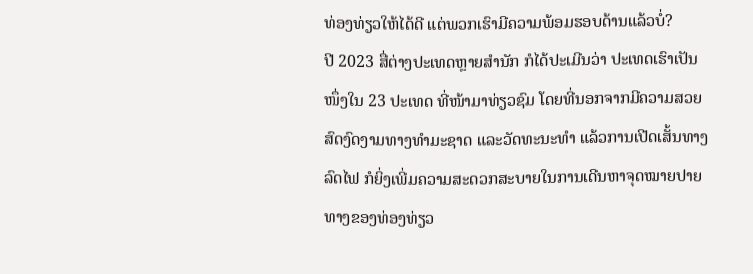ທ່ອງທ່ຽວໃຫ້ໄດ້ດີ ແຕ່ພວກເຮົາມີຄວາມພ້ອມຮອບດ້ານແລ້ວບໍ່?
ປີ 2023 ສື່ຕ່າງປະເທດຫຼາຍສຳນັກ ກໍໄດ້ປະເມີນວ່າ ປະເທດເຮົາເປັນໜຶ່ງໃນ 23 ປະເທດ ທີ່ໜ້າມາທ່ຽວຊົມ ໂດຍທີ່ນອກຈາກມີຄວາມສວຍສົດງົດງາມທາງທຳມະຊາດ ແລະວັດທະນະທຳ ແລ້ວການເປີດເສັ້ນທາງລົດໄຟ ກໍຍິ່ງເພີ່ມຄວາມສະດວກສະບາຍໃນການເດີນຫາຈຸດໝາຍປາຍທາງຂອງທ່ອງທ່ຽວ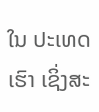ໃນ ປະເທດເຮົາ ເຊິ່ງສະ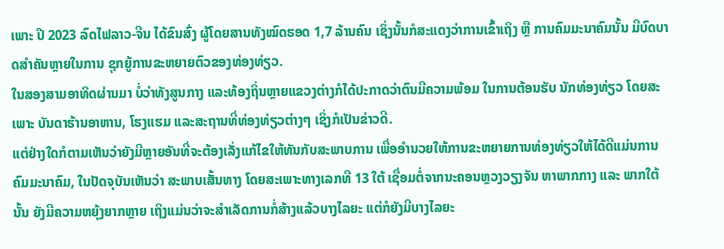ເພາະ ປີ 2023 ລົດໄຟລາວ-ຈີນ ໄດ້ຂົນສົ່ງ ຜູ້ໂດຍສານທັງໝົດຮອດ 1,7 ລ້ານຄົນ ເຊິ່ງນັ້ນກໍສະແດງວ່າການເຂົ້າເຖິງ ຫຼື ການຄົມມະນາຄົມນັ້ນ ມີບົດບາດສຳຄັນຫຼາຍໃນການ ຊຸກຍູ້ການຂະຫຍາຍຕົວຂອງທ່ອງທ່ຽວ.
ໃນສອງສາມອາທິດຜ່ານມາ ບໍ່ວ່າທັງສູນກາງ ແລະທ້ອງຖິ່ນຫຼາຍແຂວງຕ່າງກໍໄດ້ປະກາດວ່າຕົນມີຄວາມພ້ອມ ໃນການຕ້ອນຮັບ ນັກທ່ອງທ່ຽວ ໂດຍສະເພາະ ບັນດາຮ້ານອາຫານ, ໂຮງແຮມ ແລະສະຖານທີ່ທ່ອງທ່ຽວຕ່າງໆ ເຊິ່ງກໍເປັນຂ່າວດີ.
ແຕ່ຢ່າງໃດກໍຕາມເຫັນວ່າຍັງມີຫຼາຍອັນທີ່ຈະຕ້ອງເລັ່ງແກ້ໄຂໃຫ້ທັນກັບສະພາບການ ເພື່ອອຳນວຍໃຫ້ການຂະຫຍາຍການທ່ອງທ່ຽວໃຫ້ໄດ້ດີແມ່ນການຄົມມະນາຄົມ, ໃນປັດຈຸບັນເຫັນວ່າ ສະພາບເສັ້ນທາງ ໂດຍສະເພາະທາງເລກທີ 13 ໃຕ້ ເຊື່ອມຕໍ່ຈາກນະຄອນຫຼວງວຽງຈັນ ຫາພາກກາງ ແລະ ພາກໃຕ້ນັ້ນ ຍັງມີຄວາມຫຍຸ້ງຍາກຫຼາຍ ເຖິງແມ່ນວ່າຈະສຳເລັດການກໍ່ສ້າງແລ້ວບາງໄລຍະ ແຕ່ກໍຍັງມີບາງໄລຍະ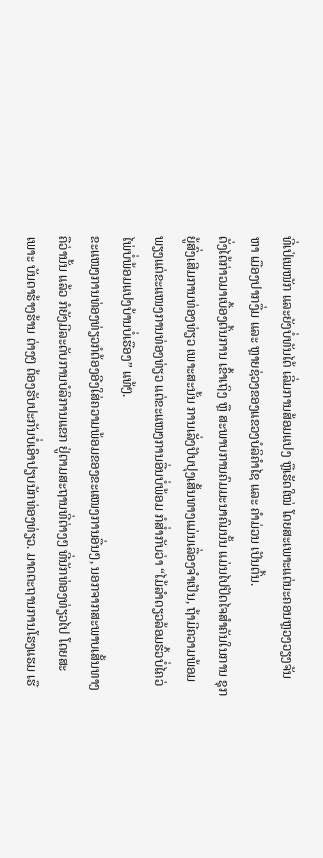ທີ່ເປ່ເພໜັກ ແລະຍັງບໍ່ທັນໄດ້ ເລີ່ມການສ້ອມແປງ ຫຼືເຮັດໃໝ່ ໂດຍສະເພາະແຕ່ນະຄອນຫຼວງວຽງຈັນ ຫາ ເມືອງປາກງື່ມ ແລະ ຫຼາຍຊ່ວງຂອງແຂວງບໍລິຄຳໄຊ ແລະ ຄຳມ່ວນ ເປັນຕົ້ນ.
ດັ່ງໄດ້ກ່າວມາເບື້ອງຕົ້ນການ ເຂົ້າເຖິງ ຫຼື ສະພາບການຄົມມະນາຄົມນັ້ນ ແມ່ນໄປປັດໄຈສຳຄັນໃນການ ຊຸກຍູ້ສົ່ງເສີມການທ່ອງທ່ຽວ ເພາະສະນັ້ນ ການເລັ່ງປັບປຸງເສັ້ນທາງແມ່ນເລື່ອງຈຳເປັນ, ຖ້າມີຄວາມພ້ອມພຽງແຕ່ຂະແໜງການທ່ອງທ່ຽວ ແຕ່ຂະແໜງການອື່ນບໍ່ພ້ອມ ກໍສໍ່າກັບວ່າ “ໄມ້ລຳດຽວລ້ອມຮົ້ວບໍ່ໄຄວ່ ໄພ່ບໍ່ພ້ອມແປງບ້ານບໍ່ເຮືອງ” ແທ້ໆ.
ຂະແໜງການທ່ອງທ່ຽວກໍຕ້ອງອີງໃສ່ຄວາມພ້ອມຂອງຂະແໜງການອື່ນໆ, ນອກຈາກສະພາບເສັ້ນທາງຄືວ່ານັ້ນ ແລ້ວ ກໍຍັງມີລະດັບການບໍລິການແຂກ ຢູ່ຕາມສະຖານທີ່ຕ່າງໆ ທີ່ນັກທ່ອງທ່ຽວໄປ ໂດຍສະເພາະ ບັນດາຮ້າງຮ້ານ ຕ່າງໆ ຕ້ອງຮັບປະກັນບໍ່ເອົາປຽບນັກທ່ອງທ່ຽວ. ມາດຕະຖານການໂຮງແຮມ ເຮື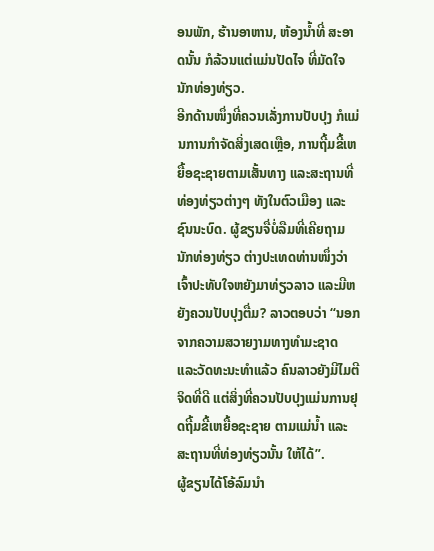ອນພັກ, ຮ້ານອາຫານ, ຫ້ອງນໍ້າທີ່ ສະອາດນັ້ນ ກໍລ້ວນແຕ່ແມ່ນປັດໄຈ ທີ່ມັດໃຈນັກທ່ອງທ່ຽວ.
ອີກດ້ານໜຶ່ງທີ່ຄວນເລັ່ງການປັບປຸງ ກໍແມ່ນການກຳຈັດສິ່ງເສດເຫຼືອ, ການຖີ້ມຂີ້ເຫຍື້ອຊະຊາຍຕາມເສັ້ນທາງ ແລະສະຖານທີ່ທ່ອງທ່ຽວຕ່າງໆ ທັງໃນຕົວເມືອງ ແລະຊົນນະບົດ. ຜູ້ຂຽນຈື່ບໍ່ລືມທີ່ເຄີຍຖາມນັກທ່ອງທ່ຽວ ຕ່າງປະເທດທ່ານໜຶ່ງວ່າ ເຈົ້າປະທັບໃຈຫຍັງມາທ່ຽວລາວ ແລະມີຫຍັງຄວນປັບປຸງຕື່ມ? ລາວຕອບວ່າ “ນອກຈາກຄວາມສວາຍງາມທາງທຳມະຊາດ ແລະວັດທະນະທຳແລ້ວ ຄົນລາວຍັງມີໄມຕີຈິດທີ່ດີ ແຕ່ສິ່ງທີ່ຄວນປັບປຸງແມ່ນການຢຸດຖີ້ມຂີ້ເຫຍື້ອຊະຊາຍ ຕາມແມ່ນໍ້າ ແລະສະຖານທີ່ທ່ອງທ່ຽວນັ້ນ ໃຫ້ໄດ້”.
ຜູ້ຂຽນໄດ້ໂອ້ລົມນຳ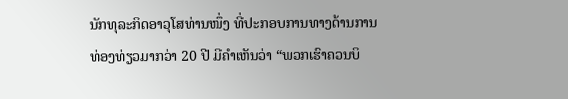ນັກທຸລະກິດອາວຸໂສທ່ານໜຶ່ງ ທີ່ປະກອບການທາງດ້ານການທ່ອງທ່ຽວມາກວ່າ 20 ປີ ມີຄຳເຫັນວ່າ “ພວກເຮົາຄວນບິ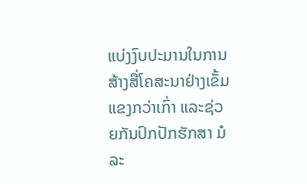ແບ່ງງົບປະມານໃນການສ້າງສື່ໂຄສະນາຢ່າງເຂັ້ມແຂງກວ່າເກົ່າ ແລະຊ່ວຍກັນປົກປັກຮັກສາ ມໍລະ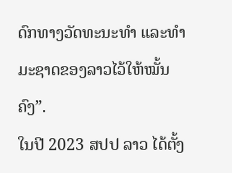ດົກທາງວັດທະນະທຳ ແລະທຳມະຊາດຂອງລາວໄວ້ໃຫ້ໝັ້ນຄົງ”.
ໃນປີ 2023 ສປປ ລາວ ໄດ້ຕັ້ງ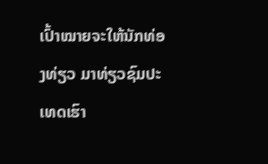ເປົ້າໝາຍຈະໃຫ້ນັກທ່ອງທ່ຽວ ມາທ່ຽວຊົມປະເທດເຮົາ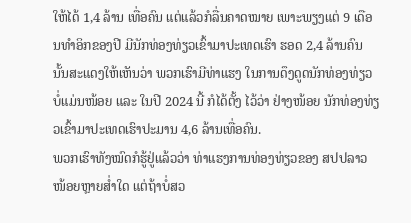ໃຫ້ໄດ້ 1,4 ລ້ານ ເທື່ອຄົນ ແຕ່ແລ້ວກໍລື່ນຄາດໝາຍ ເພາະພຽງແຕ່ 9 ເດືອນທຳອິກຂອງປີ ມີນັກທ່ອງທ່ຽວເຂົ້າມາປະເທດເຮົາ ຮອດ 2,4 ລ້ານຄົນ ນັ້ນສະແດງໃຫ້ເຫັນວ່າ ພວກເຮົາມີທ່າແຮງ ໃນການດຶງດູດນັກທ່ອງທ່ຽວບໍ່ແມ່ນໜ້ອຍ ແລະ ໃນປີ 2024 ນີ້ ກໍໄດ້ຕັ້ງ ໄວ້ວ່າ ຢ່າງໜ້ອຍ ນັກທ່ອງທ່ຽວເຂົ້າມາປະເທດເຮົາປະມານ 4,6 ລ້ານເທື່ອຄົນ.
ພວກເຮົາທັງໝົດກໍຮູ້ຢູ່ແລ້ວວ່າ ທ່າແຮງການທ່ອງທ່ຽວຂອງ ສປປລາວໜ້ອຍຫຼາຍສໍ່າໃດ ແຕ່ຖ້າບໍ່ສວ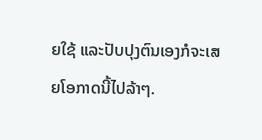ຍໃຊ້ ແລະປັບປຸງຕົນເອງກໍຈະເສຍໂອກາດນີ້ໄປລ້າໆ.